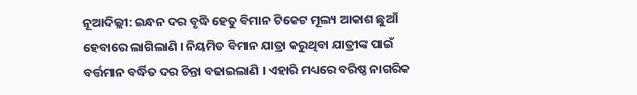ନୂଆଦିଲ୍ଲୀ: ଇନ୍ଧନ ଦର ବୃଦ୍ଧି ହେତୁ ବିମାନ ଟିକେଟ ମୂଲ୍ୟ ଆକାଶ ଛୁଆଁ ହେବାରେ ଲାଗିଲାଣି । ନିୟମିତ ବିମାନ ଯାତ୍ରା କରୁଥିବା ଯାତ୍ରୀଙ୍କ ପାଇଁ ବର୍ତ୍ତମାନ ବର୍ଦ୍ଧିତ ଦର ଚିନ୍ତା ବଢାଇଲାଣି । ଏହାରି ମଧ୍ୟରେ ବରିଷ୍ଠ ନାଗରିକ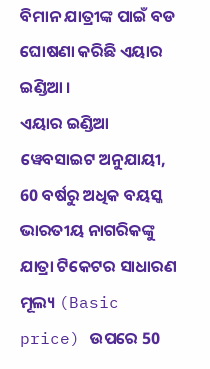ବିମାନ ଯାତ୍ରୀଙ୍କ ପାଇଁ ବଡ ଘୋଷଣା କରିଛି ଏୟାର ଇଣ୍ଡିଆ ।
ଏୟାର ଇଣ୍ଡିଆ ୱେବସାଇଟ ଅନୁଯାୟୀ, 60 ବର୍ଷରୁ ଅଧିକ ବୟସ୍କ ଭାରତୀୟ ନାଗରିକଙ୍କୁ ଯାତ୍ରା ଟିକେଟର ସାଧାରଣ ମୂଲ୍ୟ (Basic price) ଉପରେ 50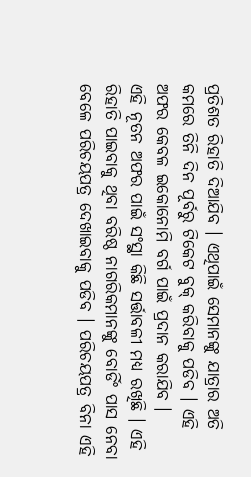ପ୍ରତିଶତ ରିହାତି ଦିଆଯିବ । ଏଥିପାଇଁ ସେମାନଙ୍କୁ ଯାତ୍ରାର ଅତି କମରେ ତିନି ଦିନ ପୂର୍ବରୁ ଟିକେଟ ବୁକ୍ କରିବାକୁ ପଡିବ । ଏହି ଅଫର କେବଳ ଇକୋନୋମି ବର୍ଗ ପାଇଁ ପ୍ରଦାନ କରାଯିବ ।
ଏହି ନୂତନ ଅଫର ପାଇଁ ସଂସ୍ଥା କିଛି ସର୍ତ୍ତାବଳୀ ମଧ୍ୟ ରଖିଛି । ଏହି ରିହାତି ପାଇବାକୁ ଥିବା ବରିଷ୍ଠ ନାଗରିକମାନଙ୍କୁ ବୋର୍ଡିଂ ପାସ ନେବା ବେଳେ ପରିଚୟପତ୍ର ଦେଖାଇବାକୁ ପଡିବ । ପରିଚୟପତ୍ର ବିନା ଏହି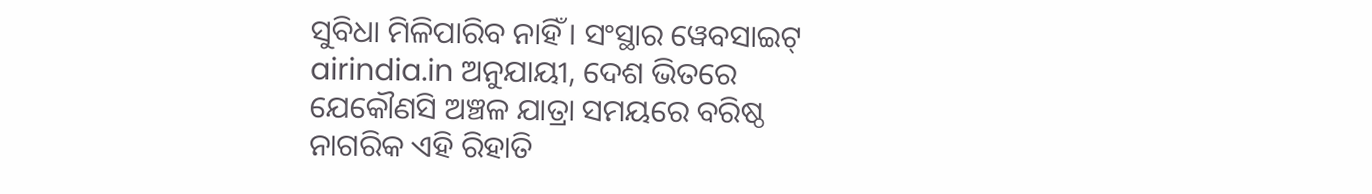ସୁବିଧା ମିଳିପାରିବ ନାହିଁ । ସଂସ୍ଥାର ୱେବସାଇଟ୍ airindia.in ଅନୁଯାୟୀ, ଦେଶ ଭିତରେ ଯେକୌଣସି ଅଞ୍ଚଳ ଯାତ୍ରା ସମୟରେ ବରିଷ୍ଠ ନାଗରିକ ଏହି ରିହାତି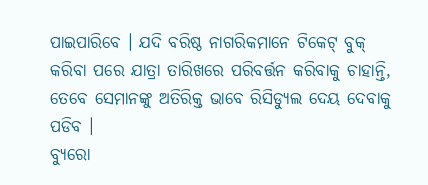ପାଇପାରିବେ । ଯଦି ବରିଷ୍ଠ ନାଗରିକମାନେ ଟିକେଟ୍ ବୁକ୍ କରିବା ପରେ ଯାତ୍ରା ତାରିଖରେ ପରିବର୍ତ୍ତନ କରିବାକୁ ଚାହାନ୍ତି, ତେବେ ସେମାନଙ୍କୁ ଅତିରିକ୍ତ ଭାବେ ରିସିଡ୍ୟୁଲ ଦେୟ ଦେବାକୁ ପଡିବ ।
ବ୍ୟୁରୋ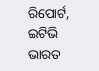ରିପୋର୍ଟ, ଇଟିଭି ଭାରତ